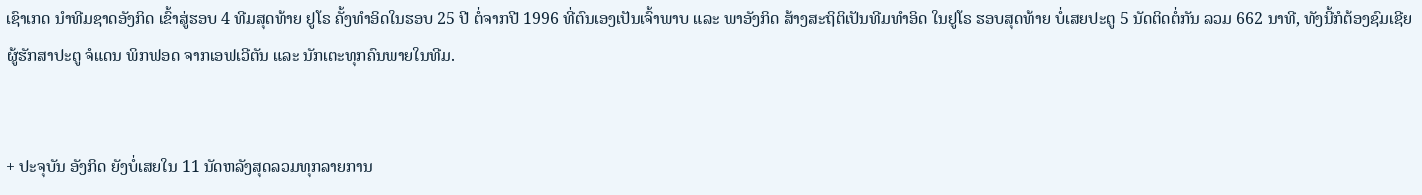ເຊົາເກດ ນຳທີມຊາດອັງກິດ ເຂົ້າສູ່ຮອບ 4 ທີມສຸດທ້າຍ ຢູໂຣ ຄັ້ງທຳອິດໃນຮອບ 25 ປີ ຕໍ່ຈາກປີ 1996 ທີ່ຕົນເອງເປັນເຈົ້າພາບ ແລະ ພາອັງກິດ ສ້າງສະຖິຕິເປັນທີມທຳອິດ ໃນຢູໂຣ ຮອບສຸດທ້າຍ ບໍ່ເສຍປະຕູ 5 ນັດຕິດຕໍ່ກັນ ລວມ 662 ນາທີ, ທັງນີ້ກໍຕ້ອງຊົມເຊີຍ ຜູ້ຮັກສາປະຕູ ຈໍແດນ ພິກຟອດ ຈາກເອຟເວີຕັນ ແລະ ນັກເຕະທຸກຄົນພາຍໃນທີມ.


+ ປະຈຸບັນ ອັງກິດ ຍັງບໍ່ເສຍໃນ 11 ນັດຫລັງສຸດລວມທຸກລາຍການ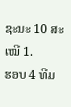ຊະນະ 10 ສະເໝີ 1.
ຮອບ 4 ທີມ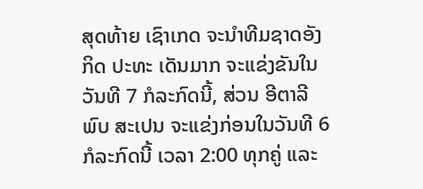ສຸດທ້າຍ ເຊົາເກດ ຈະນຳທີມຊາດອັງກິດ ປະທະ ເດັນມາກ ຈະແຂ່ງຂັນໃນວັນທີ 7 ກໍລະກົດນີ້, ສ່ວນ ອີຕາລີ ພົບ ສະເປນ ຈະແຂ່ງກ່ອນໃນວັນທີ 6 ກໍລະກົດນີ້ ເວລາ 2:00 ທຸກຄູ່ ແລະ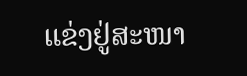ແຂ່ງຢູ່ສະໜາ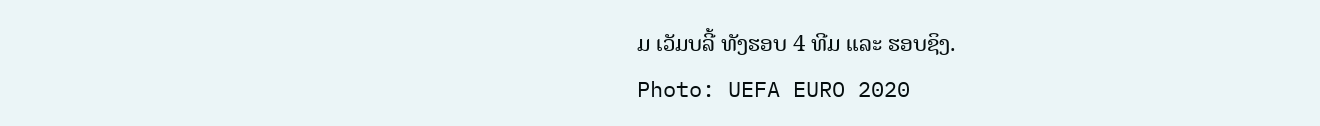ມ ເວັມບລີ້ ທັງຮອບ 4 ທີມ ແລະ ຮອບຊິງ.
Photo: UEFA EURO 2020